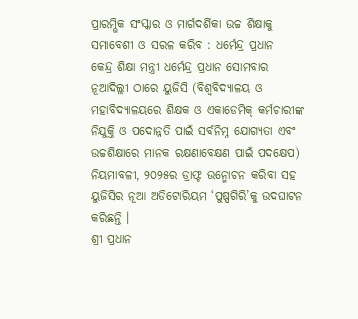ପ୍ରାରମ୍ଭିକ ସଂସ୍କାର ଓ ମାର୍ଗଦର୍ଶିକା ଉଚ୍ଚ ଶିକ୍ଷାକୁ ସମାବେଶୀ ଓ ସରଳ କରିବ : ଧର୍ମେନ୍ଦ୍ର ପ୍ରଧାନ
କେନ୍ଦ୍ର ଶିକ୍ଷା ମନ୍ତ୍ରୀ ଧର୍ମେନ୍ଦ୍ର ପ୍ରଧାନ ସୋମବାର ନୂଆଦିଲ୍ଲୀ ଠାରେ ୟୁଜିସି (ବିଶ୍ୱବିଦ୍ୟାଳୟ ଓ ମହାବିଦ୍ୟାଳୟରେ ଶିକ୍ଷକ ଓ ଏକାଡେମିକ୍ କର୍ମଚାରୀଙ୍କ ନିଯୁକ୍ତି ଓ ପଦୋନ୍ନତି ପାଇଁ ସର୍ବନିମ୍ନ ଯୋଗ୍ୟତା ଏବଂ ଉଚ୍ଚଶିକ୍ଷାରେ ମାନକ ରକ୍ଷଣାବେକ୍ଷଣ ପାଇଁ ପଦକ୍ଷେପ) ନିୟମାବଳୀ, ୨୦୨୫ର ଡ୍ରାଫ୍ଟ ଉନ୍ମୋଚନ କରିବା ସହ ୟୁଜିସିର ନୂଆ ଅଡିଟୋରିୟମ ‘ପୁଷ୍ପଗିରି’କୁ ଉଦଘାଟନ କରିଛନ୍ତି ।
ଶ୍ରୀ ପ୍ରଧାନ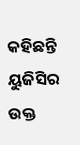କହିଛନ୍ତି ୟୁଜିସିର ଉକ୍ତ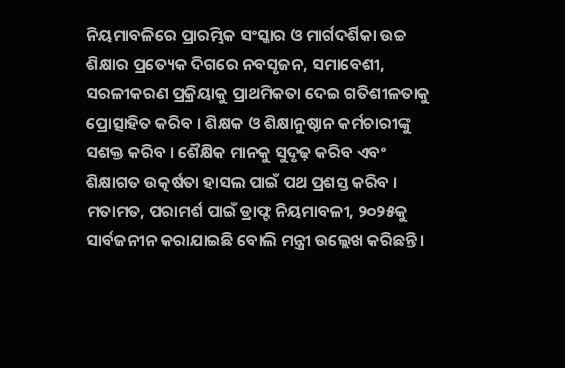ନିୟମାବଳିରେ ପ୍ରାରମ୍ଭିକ ସଂସ୍କାର ଓ ମାର୍ଗଦର୍ଶିକା ଉଚ୍ଚ ଶିକ୍ଷାର ପ୍ରତ୍ୟେକ ଦିଗରେ ନବସୃଜନ, ସମାବେଶୀ, ସରଳୀକରଣ ପ୍ରକ୍ରିୟାକୁ ପ୍ରାଥମିକତା ଦେଇ ଗତିଶୀଳତାକୁ ପ୍ରୋତ୍ସାହିତ କରିବ । ଶିକ୍ଷକ ଓ ଶିକ୍ଷାନୁଷ୍ଠାନ କର୍ମଚାରୀଙ୍କୁ ସଶକ୍ତ କରିବ । ଶୈକ୍ଷିକ ମାନକୁ ସୁଦୃଢ଼ କରିବ ଏବଂ ଶିକ୍ଷାଗତ ଉତ୍କର୍ଷତା ହାସଲ ପାଇଁ ପଥ ପ୍ରଶସ୍ତ କରିବ । ମତାମତ, ପରାମର୍ଶ ପାଇଁ ଡ୍ରାଫ୍ଟ ନିୟମାବଳୀ, ୨୦୨୫କୁ ସାର୍ବଜନୀନ କରାଯାଇଛି ବୋଲି ମନ୍ତ୍ରୀ ଉଲ୍ଲେଖ କରିଛନ୍ତି ।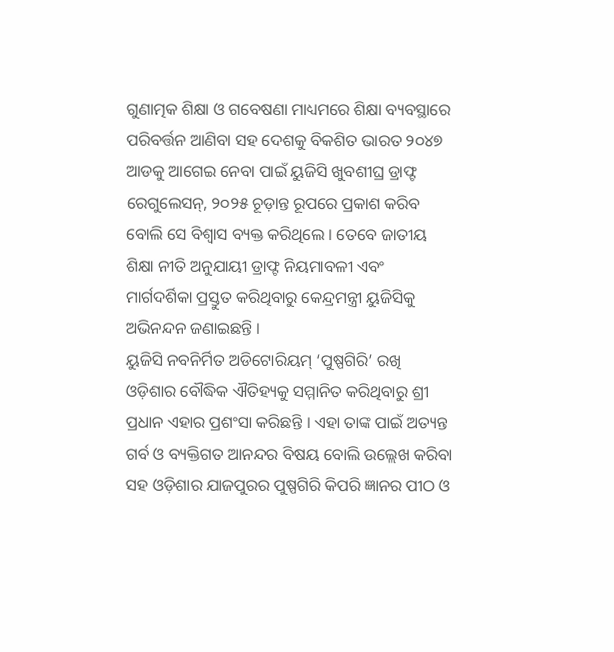ଗୁଣାତ୍ମକ ଶିକ୍ଷା ଓ ଗବେଷଣା ମାଧ୍ୟମରେ ଶିକ୍ଷା ବ୍ୟବସ୍ଥାରେ ପରିବର୍ତ୍ତନ ଆଣିବା ସହ ଦେଶକୁ ବିକଶିତ ଭାରତ ୨୦୪୭ ଆଡକୁ ଆଗେଇ ନେବା ପାଇଁ ୟୁଜିସି ଖୁବଶୀଘ୍ର ଡ୍ରାଫ୍ଟ ରେଗୁଲେସନ୍, ୨୦୨୫ ଚୂଡ଼ାନ୍ତ ରୂପରେ ପ୍ରକାଶ କରିବ ବୋଲି ସେ ବିଶ୍ୱାସ ବ୍ୟକ୍ତ କରିଥିଲେ । ତେବେ ଜାତୀୟ ଶିକ୍ଷା ନୀତି ଅନୁଯାୟୀ ଡ୍ରାଫ୍ଟ ନିୟମାବଳୀ ଏବଂ ମାର୍ଗଦର୍ଶିକା ପ୍ରସ୍ତୁତ କରିଥିବାରୁ କେନ୍ଦ୍ରମନ୍ତ୍ରୀ ୟୁଜିସିକୁ ଅଭିନନ୍ଦନ ଜଣାଇଛନ୍ତି ।
ୟୁଜିସି ନବନିର୍ମିତ ଅଡିଟୋରିୟମ୍ ‘ପୁଷ୍ପଗିରି’ ରଖି ଓଡ଼ିଶାର ବୌଦ୍ଧିକ ଐତିହ୍ୟକୁ ସମ୍ମାନିତ କରିଥିବାରୁ ଶ୍ରୀ ପ୍ରଧାନ ଏହାର ପ୍ରଶଂସା କରିଛନ୍ତି । ଏହା ତାଙ୍କ ପାଇଁ ଅତ୍ୟନ୍ତ ଗର୍ବ ଓ ବ୍ୟକ୍ତିଗତ ଆନନ୍ଦର ବିଷୟ ବୋଲି ଉଲ୍ଲେଖ କରିବା ସହ ଓଡ଼ିଶାର ଯାଜପୁରର ପୁଷ୍ପଗିରି କିପରି ଜ୍ଞାନର ପୀଠ ଓ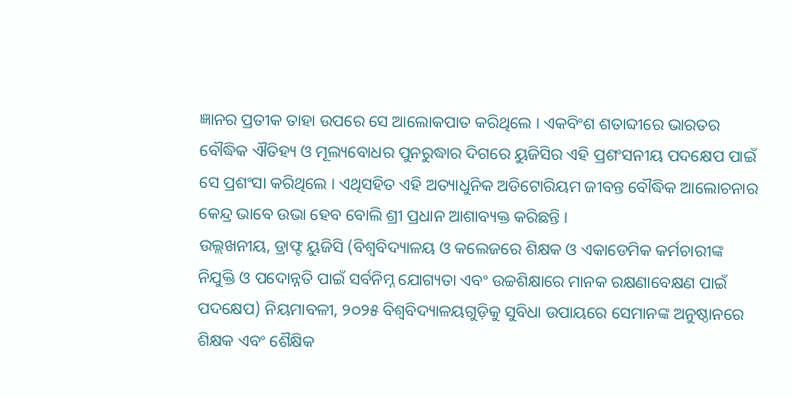ଜ୍ଞାନର ପ୍ରତୀକ ତାହା ଉପରେ ସେ ଆଲୋକପାତ କରିଥିଲେ । ଏକବିଂଶ ଶତାବ୍ଦୀରେ ଭାରତର ବୌଦ୍ଧିକ ଐତିହ୍ୟ ଓ ମୂଲ୍ୟବୋଧର ପୁନରୁଦ୍ଧାର ଦିଗରେ ୟୁଜିସିର ଏହି ପ୍ରଶଂସନୀୟ ପଦକ୍ଷେପ ପାଇଁ ସେ ପ୍ରଶଂସା କରିଥିଲେ । ଏଥିସହିତ ଏହି ଅତ୍ୟାଧୁନିକ ଅଡିଟୋରିୟମ ଜୀବନ୍ତ ବୌଦ୍ଧିକ ଆଲୋଚନାର କେନ୍ଦ୍ର ଭାବେ ଉଭା ହେବ ବୋଲି ଶ୍ରୀ ପ୍ରଧାନ ଆଶାବ୍ୟକ୍ତ କରିଛନ୍ତି ।
ଉଲ୍ଲଖନୀୟ, ଡ୍ରାଫ୍ଟ ୟୁଜିସି (ବିଶ୍ୱବିଦ୍ୟାଳୟ ଓ କଲେଜରେ ଶିକ୍ଷକ ଓ ଏକାଡେମିକ କର୍ମଚାରୀଙ୍କ ନିଯୁକ୍ତି ଓ ପଦୋନ୍ନତି ପାଇଁ ସର୍ବନିମ୍ନ ଯୋଗ୍ୟତା ଏବଂ ଉଚ୍ଚଶିକ୍ଷାରେ ମାନକ ରକ୍ଷଣାବେକ୍ଷଣ ପାଇଁ ପଦକ୍ଷେପ) ନିୟମାବଳୀ, ୨୦୨୫ ବିଶ୍ୱବିଦ୍ୟାଳୟଗୁଡ଼ିକୁ ସୁବିଧା ଉପାୟରେ ସେମାନଙ୍କ ଅନୁଷ୍ଠାନରେ ଶିକ୍ଷକ ଏବଂ ଶୈକ୍ଷିକ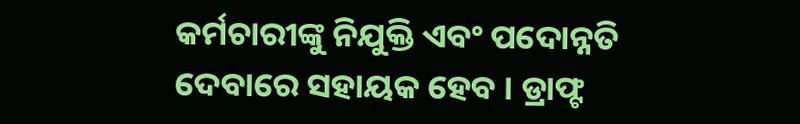କର୍ମଚାରୀଙ୍କୁ ନିଯୁକ୍ତି ଏବଂ ପଦୋନ୍ନତି ଦେବାରେ ସହାୟକ ହେବ । ଡ୍ରାଫ୍ଟ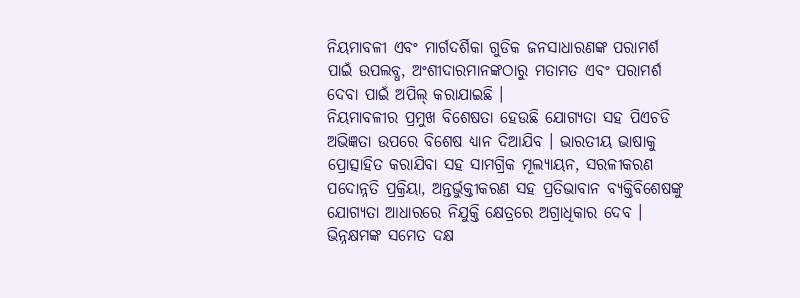ନିୟମାବଳୀ ଏବଂ ମାର୍ଗଦର୍ଶିକା ଗୁଡିକ ଜନସାଧାରଣଙ୍କ ପରାମର୍ଶ ପାଇଁ ଉପଲବ୍ଧ, ଅଂଶୀଦାରମାନଙ୍କଠାରୁ ମତାମତ ଏବଂ ପରାମର୍ଶ ଦେବା ପାଇଁ ଅପିଲ୍ କରାଯାଇଛି ।
ନିୟମାବଳୀର ପ୍ରମୁଖ ବିଶେଷତା ହେଉଛି ଯୋଗ୍ୟତା ସହ ପିଏଚଡି ଅଭିଜ୍ଞତା ଉପରେ ବିଶେଷ ଧ୍ୟାନ ଦିଆଯିବ । ଭାରତୀୟ ଭାଷାକୁ ପ୍ରୋତ୍ସାହିତ କରାଯିବା ସହ ସାମଗ୍ରିକ ମୂଲ୍ୟାୟନ, ସରଳୀକରଣ ପଦୋନ୍ନତି ପ୍ରକ୍ରିୟା, ଅନ୍ତର୍ଭୁକ୍ତୀକରଣ ସହ ପ୍ରତିଭାବାନ ବ୍ୟକ୍ତିବିଶେଷଙ୍କୁ ଯୋଗ୍ୟତା ଆଧାରରେ ନିଯୁକ୍ତି କ୍ଷେତ୍ରରେ ଅଗ୍ରାଧିକାର ଦେବ । ଭିନ୍ନକ୍ଷମଙ୍କ ସମେତ ଦକ୍ଷ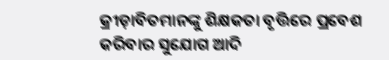କ୍ରୀଡ଼ାବିତମାନଙ୍କୁ ଶିକ୍ଷକତା ବୃତ୍ତିରେ ପ୍ରବେଶ କରିବାର ସୁଯୋଗ ଆଦି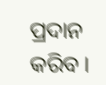ପ୍ରଦାନ କରିବ ।